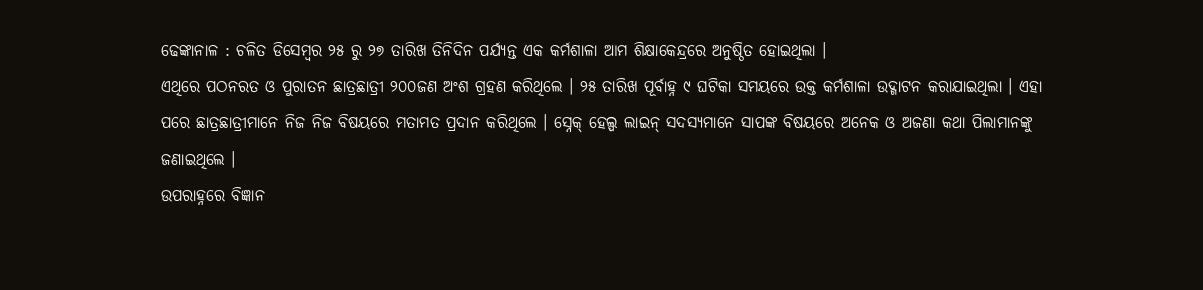ଢେଙ୍କାନାଳ : ଚଳିତ ଡିସେମ୍ବର ୨୫ ରୁ ୨୭ ତାରିଖ ତିନିଦିନ ପର୍ଯ୍ୟନ୍ତ ଏକ କର୍ମଶାଳା ଆମ ଶିକ୍ଷାକେନ୍ଦ୍ରରେ ଅନୁଷ୍ଠିତ ହୋଇଥିଲା ।
ଏଥିରେ ପଠନରତ ଓ ପୁରାତନ ଛାତ୍ରଛାତ୍ରୀ ୨୦୦ଜଣ ଅଂଶ ଗ୍ରହଣ କରିଥିଲେ । ୨୫ ତାରିଖ ପୂର୍ବାହ୍ନ ୯ ଘଟିକା ସମୟରେ ଉକ୍ତ କର୍ମଶାଳା ଉଦ୍ଗାଟନ କରାଯାଇଥିଲା । ଏହା ପରେ ଛାତ୍ରଛାତ୍ରୀମାନେ ନିଜ ନିଜ ବିଷୟରେ ମତାମତ ପ୍ରଦାନ କରିଥିଲେ । ସ୍ନେକ୍ ହେଲ୍ପ ଲାଇନ୍ ସଦସ୍ୟମାନେ ସାପଙ୍କ ବିଷୟରେ ଅନେକ ଓ ଅଜଣା କଥା ପିଲାମାନଙ୍କୁ ଜଣାଇଥିଲେ ।
ଉପରାହ୍ନରେ ବିଜ୍ଞାନ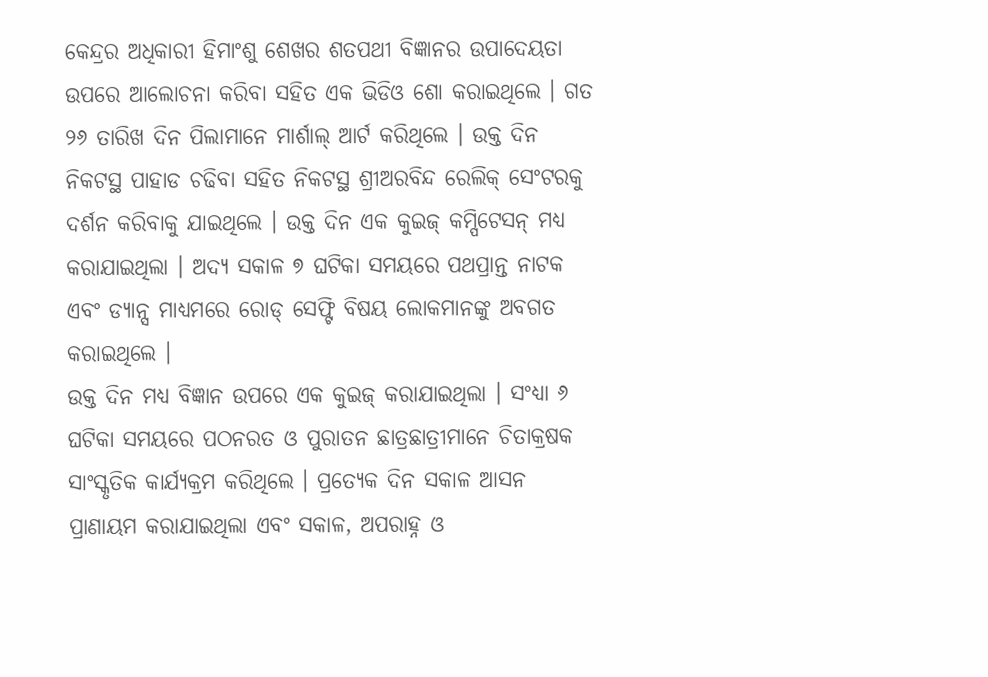କେନ୍ଦ୍ରର ଅଧିକାରୀ ହିମାଂଶୁ ଶେଖର ଶତପଥୀ ବିଜ୍ଞାନର ଉପାଦେୟତା ଉପରେ ଆଲୋଚନା କରିବା ସହିତ ଏକ ଭିଡିଓ ଶୋ କରାଇଥିଲେ । ଗତ ୨୬ ତାରିଖ ଦିନ ପିଲାମାନେ ମାର୍ଶାଲ୍ ଆର୍ଟ କରିଥିଲେ । ଉକ୍ତ ଦିନ ନିକଟସ୍ଥ ପାହାଡ ଚଢିବା ସହିତ ନିକଟସ୍ଥ ଶ୍ରୀଅରବିନ୍ଦ ରେଲିକ୍ ସେଂଟରକୁ ଦର୍ଶନ କରିବାକୁ ଯାଇଥିଲେ । ଉକ୍ତ ଦିନ ଏକ କୁଇଜ୍ କମ୍ପିଟେସନ୍ ମଧ୍ୟ କରାଯାଇଥିଲା । ଅଦ୍ୟ ସକାଳ ୭ ଘଟିକା ସମୟରେ ପଥପ୍ରାନ୍ତ ନାଟକ ଏବଂ ଡ୍ୟାନ୍ସ ମାଧ୍ୟମରେ ରୋଡ୍ ସେଫ୍ଟି ବିଷୟ ଲୋକମାନଙ୍କୁ ଅବଗତ କରାଇଥିଲେ ।
ଉକ୍ତ ଦିନ ମଧ୍ୟ ବିଜ୍ଞାନ ଉପରେ ଏକ କୁଇଜ୍ କରାଯାଇଥିଲା । ସଂଧ୍ୟା ୬ ଘଟିକା ସମୟରେ ପଠନରତ ଓ ପୁରାତନ ଛାତ୍ରଛାତ୍ରୀମାନେ ଚିତାକ୍ରଷକ ସାଂସ୍କୃତିକ କାର୍ଯ୍ୟକ୍ରମ କରିଥିଲେ । ପ୍ରତ୍ୟେକ ଦିନ ସକାଳ ଆସନ ପ୍ରାଣାୟମ କରାଯାଇଥିଲା ଏବଂ ସକାଳ, ଅପରାହ୍ନ ଓ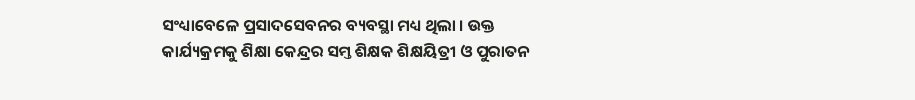ସଂଧ୍ୟାବେଳେ ପ୍ରସାଦସେବନର ବ୍ୟବସ୍ଥା ମଧ୍ୟ ଥିଲା । ଉକ୍ତ କାର୍ଯ୍ୟକ୍ରମକୁ ଶିକ୍ଷା କେନ୍ଦ୍ରର ସମ୍ତ ଶିକ୍ଷକ ଶିକ୍ଷୟିତ୍ରୀ ଓ ପୁରାତନ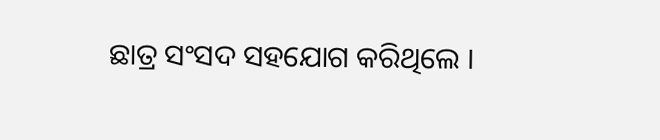ଛାତ୍ର ସଂସଦ ସହଯୋଗ କରିଥିଲେ ।